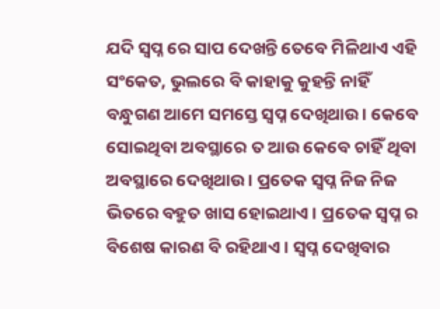ଯଦି ସ୍ଵପ୍ନ ରେ ସାପ ଦେଖନ୍ତି ତେବେ ମିଳିଥାଏ ଏହି ସଂକେତ, ଭୁଲରେ ବି କାହାକୁ କୁହନ୍ତି ନାହିଁ
ବନ୍ଧୁଗଣ ଆମେ ସମସ୍ତେ ସ୍ଵପ୍ନ ଦେଖିଥାଉ । କେବେ ସୋଇଥିବା ଅବସ୍ଥାରେ ତ ଆଉ କେବେ ଚାହିଁ ଥିବା ଅବସ୍ଥାରେ ଦେଖିଥାଉ । ପ୍ରତେକ ସ୍ଵପ୍ନ ନିଜ ନିଜ ଭିତରେ ବହୁତ ଖାସ ହୋଇଥାଏ । ପ୍ରତେକ ସ୍ଵପ୍ନ ର ବିଶେଷ କାରଣ ବି ରହିଥାଏ । ସ୍ଵପ୍ନ ଦେଖିବାର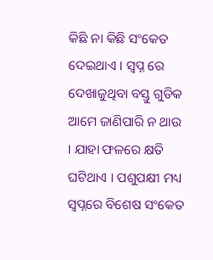କିଛି ନା କିଛି ସଂକେତ ଦେଇଥାଏ । ସ୍ଵପ୍ନ ରେ ଦେଖାଜୁଥିବା ବସ୍ତୁ ଗୁଡିକ ଆମେ ଜାଣିପାରି ନ ଥାଉ । ଯାହା ଫଳରେ କ୍ଷତି ଘଟିଥାଏ । ପଶୁପକ୍ଷୀ ମଧ୍ୟ ସ୍ଵପ୍ନରେ ବିଶେଷ ସଂକେତ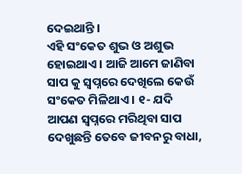ଦେଇଥାନ୍ତି ।
ଏହି ସଂକେତ ଶୁଭ ଓ ଅଶୁଭ ହୋଇଥାଏ । ଆଜି ଆମେ ଜାଣିବା ସାପ କୁ ସ୍ଵପ୍ନରେ ଦେଖିଲେ କେଉଁ ସଂକେତ ମିଳିଥାଏ । ୧- ଯଦି ଆପଣ ସ୍ଵପ୍ନରେ ମରିଥିବା ସାପ ଦେଖୁଛନ୍ତି ତେବେ ଜୀବନରୁ ବାଧା,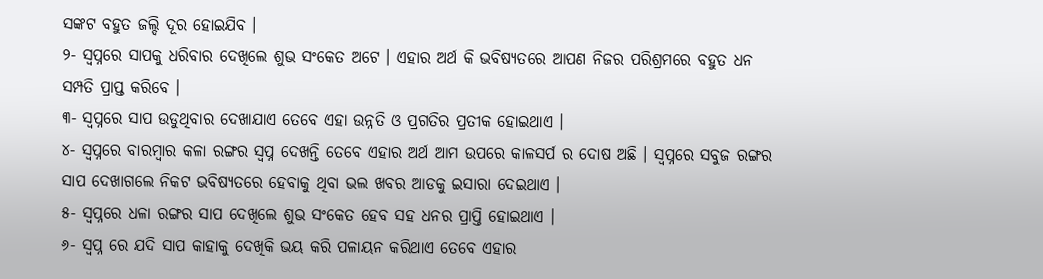ସଙ୍କଟ ବହୁତ ଜଲ୍ଦି ଦୂର ହୋଇଯିବ ।
୨- ସ୍ଵପ୍ନରେ ସାପକୁ ଧରିବାର ଦେଖିଲେ ଶୁଭ ସଂକେତ ଅଟେ । ଏହାର ଅର୍ଥ କି ଭବିଷ୍ୟତରେ ଆପଣ ନିଜର ପରିଶ୍ରମରେ ବହୁତ ଧନ ସମ୍ପତି ପ୍ରାପ୍ତ କରିବେ ।
୩- ସ୍ଵପ୍ନରେ ସାପ ଉଡୁଥିବାର ଦେଖାଯାଏ ତେବେ ଏହା ଉନ୍ନତି ଓ ପ୍ରଗତିର ପ୍ରତୀକ ହୋଇଥାଏ ।
୪- ସ୍ଵପ୍ନରେ ବାରମ୍ବାର କଳା ରଙ୍ଗର ସ୍ଵପ୍ନ ଦେଖନ୍ତି ତେବେ ଏହାର ଅର୍ଥ ଆମ ଉପରେ କାଳସର୍ପ ର ଦୋଷ ଅଛି । ସ୍ଵପ୍ନରେ ସବୁଜ ରଙ୍ଗର ସାପ ଦେଖାଗଲେ ନିକଟ ଭବିଷ୍ୟତରେ ହେବାକୁ ଥିବା ଭଲ ଖବର ଆଡକୁ ଇସାରା ଦେଇଥାଏ ।
୫- ସ୍ଵପ୍ନରେ ଧଳା ରଙ୍ଗର ସାପ ଦେଖିଲେ ଶୁଭ ସଂକେତ ହେବ ସହ ଧନର ପ୍ରାପ୍ତି ହୋଇଥାଏ ।
୬- ସ୍ଵପ୍ନ ରେ ଯଦି ସାପ କାହାକୁ ଦେଖିକି ଭୟ କରି ପଳାୟନ କରିଥାଏ ତେବେ ଏହାର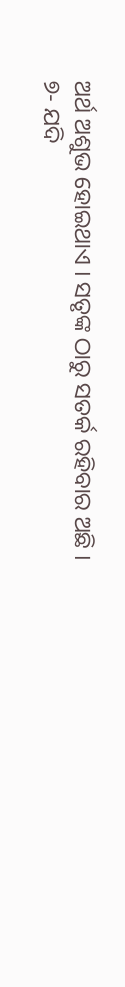ଅର୍ଥ ଅଶୁଭ ହୋଇଥାଏ । ସତୃଙ୍କ ଠାରୁ ସତର୍କ ରହିବାର ଅଛି ।
୭- ଯଦି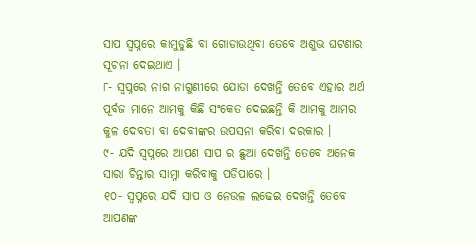ସାପ ସ୍ଵପ୍ନରେ କାମୁଡୁଛି ବା ଗୋଡାଉଥିବା ତେବେ ଅଶୁଭ ଘଟଣାର ସୂଚନା ଦେଇଥାଏ ।
୮- ସ୍ଵପ୍ନରେ ନାଗ ନାଗୁଣୀରେ ଯୋଡା ଦେଖନ୍ତି ତେବେ ଏହାର ଅର୍ଥ ପୂର୍ବଜ ମାନେ ଆମକୁ କିଛି ସଂକେତ ଦେଇଛନ୍ତି କି ଆମକୁ ଆମର କୁଳ ଦେବତା ବା ଦେବୀଙ୍କର ଉପସନା କରିବା ଦରକାର ।
୯- ଯଦି ସ୍ଵପ୍ନରେ ଆପଣ ସାପ ର ଛୁଆ ଦେଖନ୍ତି ତେବେ ଅନେକ ସାରା ଚିନ୍ତାର ସାମ୍ନା କରିବାକୁ ପଡିପାରେ ।
୧୦- ସ୍ଵପ୍ନରେ ଯଦି ସାପ ଓ ନେଉଳ ଲଢେଇ ଦେଖନ୍ତି ତେବେ ଆପଣଙ୍କ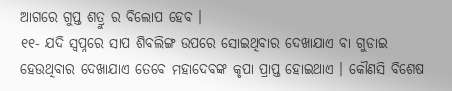ଆଗରେ ଗୁପ୍ତ ଶତ୍ରୁ ର ବିଲୋପ ହେବ ।
୧୧- ଯଦି ସ୍ଵପ୍ନରେ ସାପ ଶିବଲିଙ୍ଗ ଉପରେ ସୋଇଥିବାର ଦେଖାଯାଏ ବା ଗୁଡାଇ ହେଉଥିବାର ଦେଖାଯାଏ ତେବେ ମହାଦେବଙ୍କ କୃପା ପ୍ରାପ୍ତ ହୋଇଥାଏ । କୌଣସି ବିଶେଷ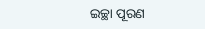ଇଚ୍ଛା ପୂରଣ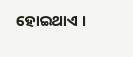ହୋଇଥାଏ ।